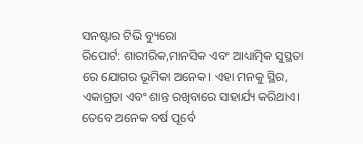ସନଷ୍ଟାର ଟିଭି ବ୍ୟୁରୋ
ରିପୋର୍ଟ: ଶାରୀରିକ,ମାନସିକ ଏବଂ ଆଧ୍ୟାତ୍ମିକ ସୁସ୍ଥତା ରେ ଯୋଗର ଭୂମିକା ଅନେକ। ଏହା ମନକୁ ସ୍ଥିର, ଏକାଗ୍ରତା ଏବଂ ଶାନ୍ତ ରଖିବାରେ ସାହାର୍ଯ୍ୟ କରିଥାଏ। ତେବେ ଅନେକ ବର୍ଷ ପୂର୍ବେ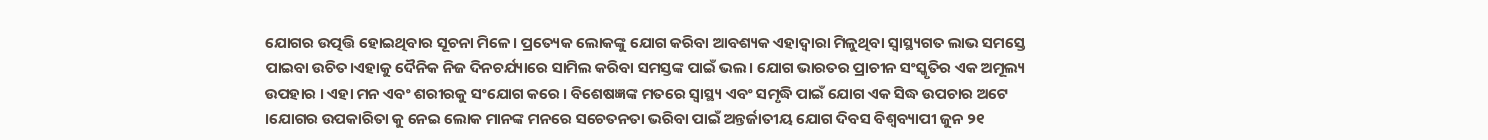ଯୋଗର ଉତ୍ପତ୍ତି ହୋଇଥିବାର ସୂଚନା ମିଳେ। ପ୍ରତ୍ୟେକ ଲୋକଙ୍କୁ ଯୋଗ କରିବା ଆବଶ୍ୟକ ଏହାଦ୍ଵାରା ମିଳୁଥିବା ସ୍ବାସ୍ଥ୍ୟଗତ ଲାଭ ସମସ୍ତେ ପାଇବା ଉଚିତ।ଏହାକୁ ଦୈନିକ ନିଜ ଦିନଚର୍ଯ୍ୟାରେ ସାମିଲ କରିବା ସମସ୍ତଙ୍କ ପାଇଁ ଭଲ। ଯୋଗ ଭାରତର ପ୍ରାଚୀନ ସଂସ୍କୃତିର ଏକ ଅମୂଲ୍ୟ ଉପହାର । ଏହା ମନ ଏବଂ ଶରୀରକୁ ସଂଯୋଗ କରେ । ବିଶେଷଜ୍ଞଙ୍କ ମତରେ ସ୍ବାସ୍ଥ୍ୟ ଏବଂ ସମୃଦ୍ଧି ପାଇଁ ଯୋଗ ଏକ ସିଦ୍ଧ ଉପଚାର ଅଟେ ।ଯୋଗର ଉପକାରିତା କୁ ନେଇ ଲୋକ ମାନଙ୍କ ମନରେ ସଚେତନତା ଭରିବା ପାଇଁ ଅନ୍ତର୍ଜାତୀୟ ଯୋଗ ଦିବସ ବିଶ୍ୱବ୍ୟାପୀ ଜୁନ ୨୧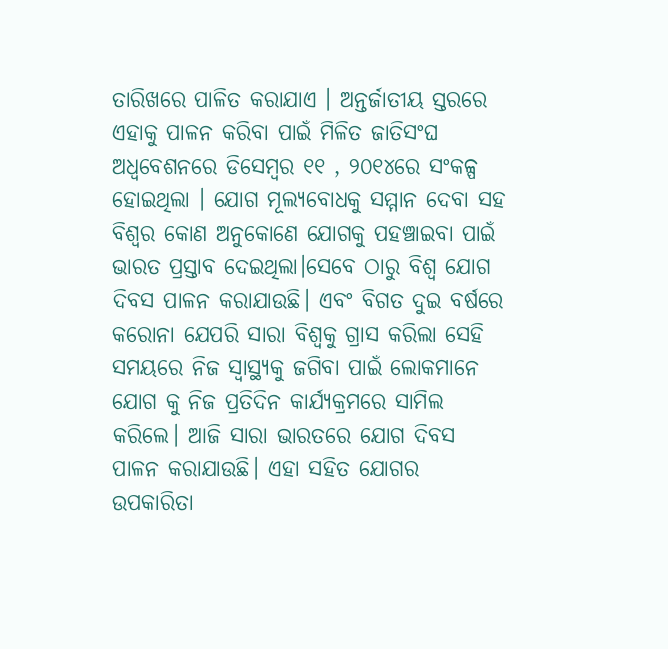ତାରିଖରେ ପାଳିତ କରାଯାଏ । ଅନ୍ତର୍ଜାତୀୟ ସ୍ତରରେ ଏହାକୁ ପାଳନ କରିବା ପାଇଁ ମିଳିତ ଜାତିସଂଘ ଅଧ୍ଵବେଶନରେ ଡିସେମ୍ବର ୧୧ , ୨୦୧୪ରେ ସଂକଳ୍ପ ହୋଇଥିଲା । ଯୋଗ ମୂଲ୍ୟବୋଧକୁ ସମ୍ମାନ ଦେବା ସହ ବିଶ୍ବର କୋଣ ଅନୁକୋଣେ ଯୋଗକୁ ପହଞ୍ଚାଇବା ପାଇଁ ଭାରତ ପ୍ରସ୍ତାବ ଦେଇଥିଲା।ସେବେ ଠାରୁ ବିଶ୍ବ ଯୋଗ ଦିବସ ପାଳନ କରାଯାଉଛି। ଏବଂ ବିଗତ ଦୁଇ ବର୍ଷରେ କରୋନା ଯେପରି ସାରା ବିଶ୍ବକୁ ଗ୍ରାସ କରିଲା ସେହି ସମୟରେ ନିଜ ସ୍ବାସ୍ଥ୍ୟକୁ ଜଗିବା ପାଇଁ ଲୋକମାନେ ଯୋଗ କୁ ନିଜ ପ୍ରତିଦିନ କାର୍ଯ୍ୟକ୍ରମରେ ସାମିଲ କରିଲେ। ଆଜି ସାରା ଭାରତରେ ଯୋଗ ଦିବସ ପାଳନ କରାଯାଉଛି। ଏହା ସହିତ ଯୋଗର ଉପକାରିତା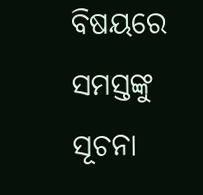ବିଷୟରେ ସମସ୍ତଙ୍କୁ ସୂଚନା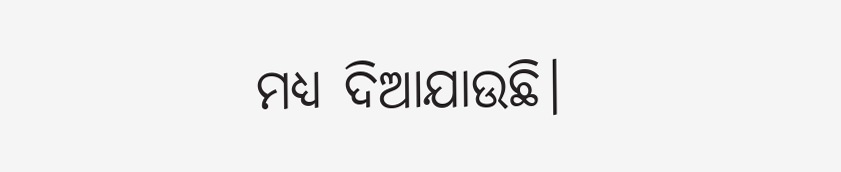ମଧ୍ୟ ଦିଆଯାଉଛି।